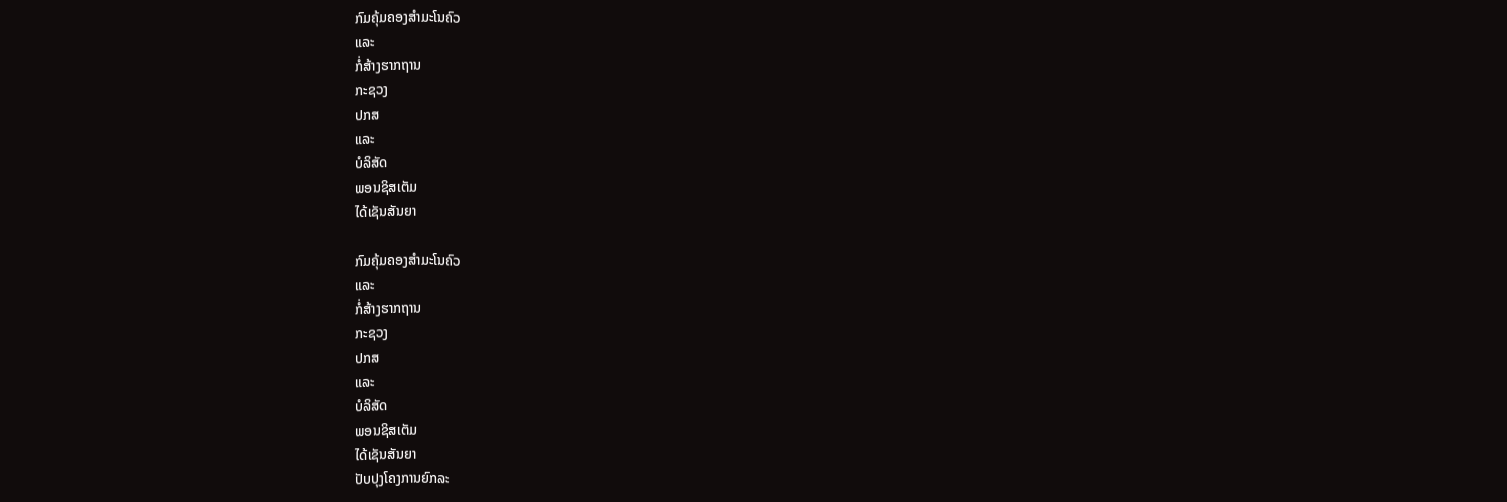ກົມຄຸ້ມຄອງສໍາມະໂນຄົວ
ແລະ
ກໍ່ສ້າງຮາກຖານ
ກະຊວງ
ປກສ
ແລະ
ບໍລິສັດ
ພອນຊິສເຕັມ
ໄດ້ເຊັນສັນຍາ

ກົມຄຸ້ມຄອງສໍາມະໂນຄົວ
ແລະ
ກໍ່ສ້າງຮາກຖານ
ກະຊວງ
ປກສ
ແລະ
ບໍລິສັດ
ພອນຊິສເຕັມ
ໄດ້ເຊັນສັນຍາ
ປັບປຸງໂຄງການຍົກລະ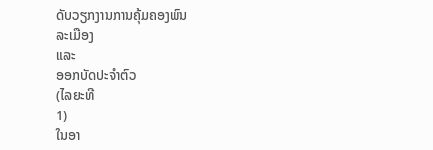ດັບວຽກງານການຄຸ້ມຄອງພົນ
ລະເມືອງ
ແລະ
ອອກບັດປະຈຳຕົວ
(ໄລຍະທີ
1)
ໃນອາ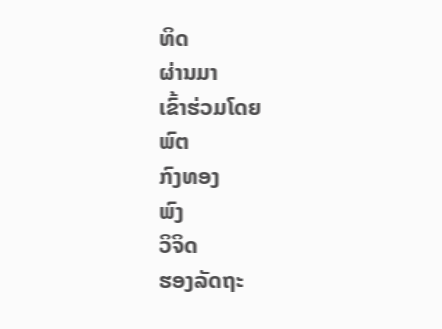ທິດ
ຜ່ານມາ
ເຂົ້າຮ່ວມໂດຍ
ພົຕ
ກົງທອງ
ພົງ
ວິຈິດ
ຮອງລັດຖະ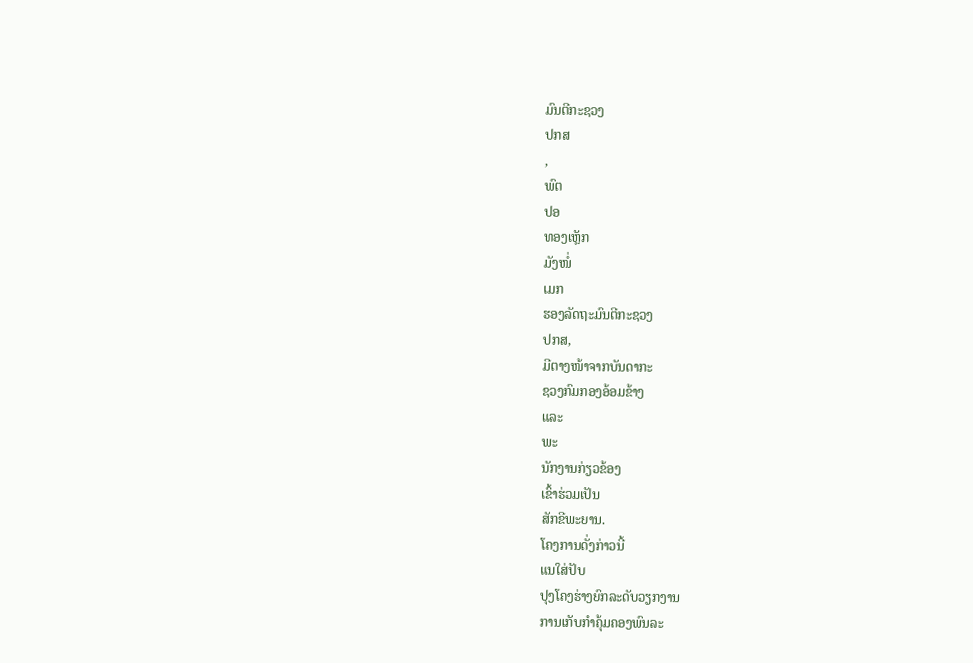ມົນຕີກະຊວງ
ປກສ
,
ພົຕ
ປອ
ທອງເຫຼັກ
ມັງໜໍ່
ເມກ
ຮອງລັດຖະມົນຕີກະຊວງ
ປກສ,
ມີຕາງໜ້າຈາກບັນດາກະ
ຊວງກົມກອງອ້ອມຂ້າງ
ແລະ
ພະ
ນັກງານກ່ຽວຂ້ອງ
ເຂົ້າຮ່ວມເປັນ
ສັກຂີພະຍານ.
ໂຄງການດັ່ງກ່າວນີ້
ແນໃສ່ປັບ
ປຸງໂຄງຮ່າງຍົກລະດັບວຽກງານ
ການເກັບກຳຄຸ້ມຄອງພົນລະ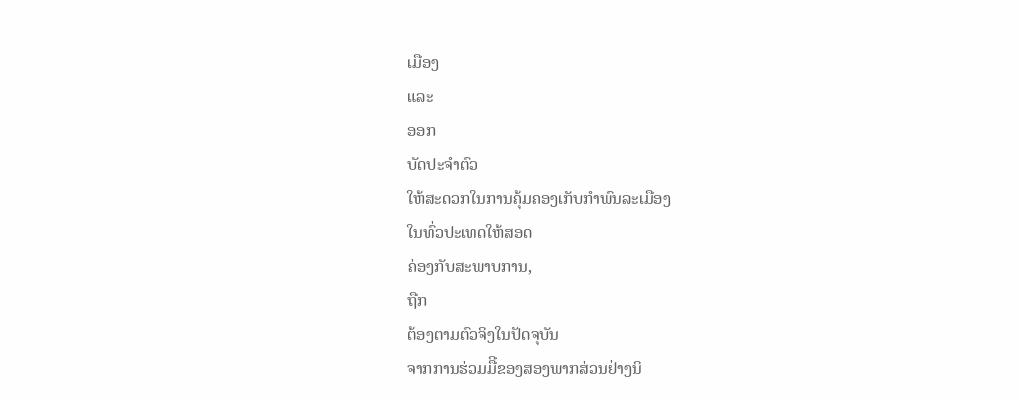ເມືອງ
ແລະ
ອອກ
ບັດປະຈຳຕົວ
ໃຫ້ສະດວກໃນການຄຸ້ມຄອງເກັບກຳພົນລະເມືອງ
ໃນທົ່ວປະເທດໃຫ້ສອດ
ຄ່ອງກັບສະພາບການ,
ຖືກ
ຕ້ອງຕາມຕົວຈິງໃນປັດຈຸບັນ
ຈາກການຮ່ວມມືີຂອງສອງພາກສ່ວນຢ່າງນິ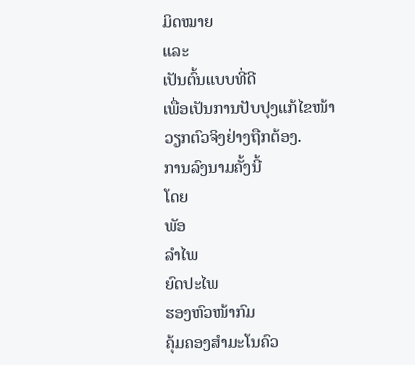ມິດໝາຍ
ແລະ
ເປັນຕົ້ນແບບທີ່ດີ
ເພື່ອເປັນການປັບປຸງແກ້ໄຂໜ້າ
ວຽກຕົວຈິງຢ່າງຖືກຕ້ອງ.
ການລົງນາມຄັ້ງນີ້
ໂດຍ
ພັອ
ລໍາໄພ
ຍົດປະໄພ
ຮອງຫົວໜ້າກົມ
ຄຸ້ມຄອງສໍາມະໂນຄົວ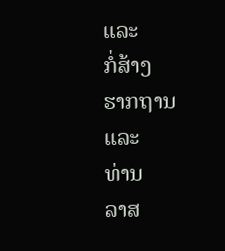ແລະ
ກໍ່ສ້າງ
ຮາກຖານ
ແລະ
ທ່ານ
ລາສ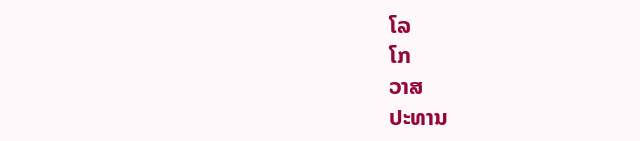ໂລ
ໂກ
ວາສ
ປະທານ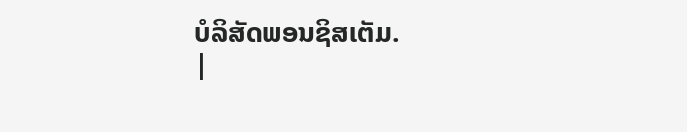ບໍລິສັດພອນຊິສເຕັມ.
|